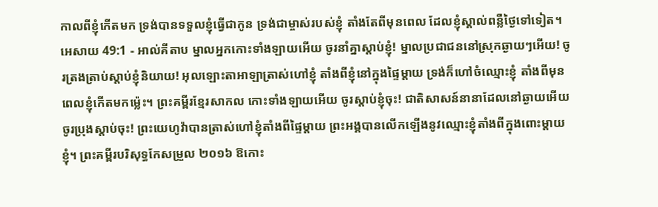កាលពីខ្ញុំកើតមក ទ្រង់បានទទួលខ្ញុំធ្វើជាកូន ទ្រង់ជាម្ចាស់របស់ខ្ញុំ តាំងតែពីមុនពេល ដែលខ្ញុំស្គាល់ពន្លឺថ្ងៃទៅទៀត។
អេសាយ 49:1 - អាល់គីតាប ម្នាលអ្នកកោះទាំងឡាយអើយ ចូរនាំគ្នាស្ដាប់ខ្ញុំ! ម្នាលប្រជាជននៅស្រុកឆ្ងាយៗអើយ! ចូរត្រងត្រាប់ស្ដាប់ខ្ញុំនិយាយ! អុលឡោះតាអាឡាត្រាស់ហៅខ្ញុំ តាំងពីខ្ញុំនៅក្នុងផ្ទៃម្ដាយ ទ្រង់ក៏ហៅចំឈ្មោះខ្ញុំ តាំងពីមុនពេលខ្ញុំកើតមកម៉្លេះ។ ព្រះគម្ពីរខ្មែរសាកល កោះទាំងឡាយអើយ ចូរស្ដាប់ខ្ញុំចុះ! ជាតិសាសន៍នានាដែលនៅឆ្ងាយអើយ ចូរប្រុងស្ដាប់ចុះ! ព្រះយេហូវ៉ាបានត្រាស់ហៅខ្ញុំតាំងពីផ្ទៃម្ដាយ ព្រះអង្គបានលើកឡើងនូវឈ្មោះខ្ញុំតាំងពីក្នុងពោះម្ដាយខ្ញុំ។ ព្រះគម្ពីរបរិសុទ្ធកែសម្រួល ២០១៦ ឱកោះ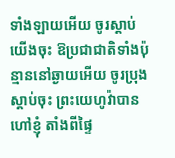ទាំងឡាយអើយ ចូរស្តាប់យើងចុះ ឱប្រជាជាតិទាំងប៉ុន្មាននៅឆ្ងាយអើយ ចូរប្រុងស្តាប់ចុះ ព្រះយេហូវ៉ាបានហៅខ្ញុំ តាំងពីផ្ទៃ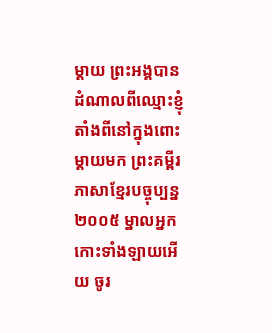ម្តាយ ព្រះអង្គបានដំណាលពីឈ្មោះខ្ញុំ តាំងពីនៅក្នុងពោះម្តាយមក ព្រះគម្ពីរភាសាខ្មែរបច្ចុប្បន្ន ២០០៥ ម្នាលអ្នកកោះទាំងឡាយអើយ ចូរ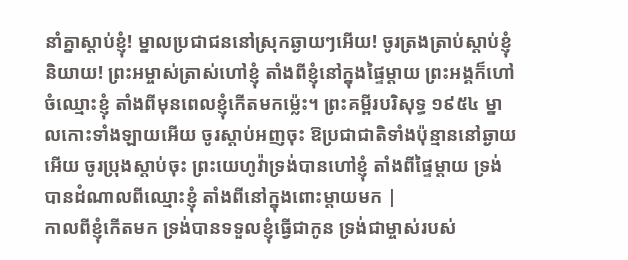នាំគ្នាស្ដាប់ខ្ញុំ! ម្នាលប្រជាជននៅស្រុកឆ្ងាយៗអើយ! ចូរត្រងត្រាប់ស្ដាប់ខ្ញុំនិយាយ! ព្រះអម្ចាស់ត្រាស់ហៅខ្ញុំ តាំងពីខ្ញុំនៅក្នុងផ្ទៃម្ដាយ ព្រះអង្គក៏ហៅចំឈ្មោះខ្ញុំ តាំងពីមុនពេលខ្ញុំកើតមកម៉្លេះ។ ព្រះគម្ពីរបរិសុទ្ធ ១៩៥៤ ម្នាលកោះទាំងឡាយអើយ ចូរស្តាប់អញចុះ ឱប្រជាជាតិទាំងប៉ុន្មាននៅឆ្ងាយអើយ ចូរប្រុងស្តាប់ចុះ ព្រះយេហូវ៉ាទ្រង់បានហៅខ្ញុំ តាំងពីផ្ទៃម្តាយ ទ្រង់បានដំណាលពីឈ្មោះខ្ញុំ តាំងពីនៅក្នុងពោះម្តាយមក |
កាលពីខ្ញុំកើតមក ទ្រង់បានទទួលខ្ញុំធ្វើជាកូន ទ្រង់ជាម្ចាស់របស់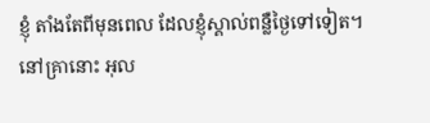ខ្ញុំ តាំងតែពីមុនពេល ដែលខ្ញុំស្គាល់ពន្លឺថ្ងៃទៅទៀត។
នៅគ្រានោះ អុល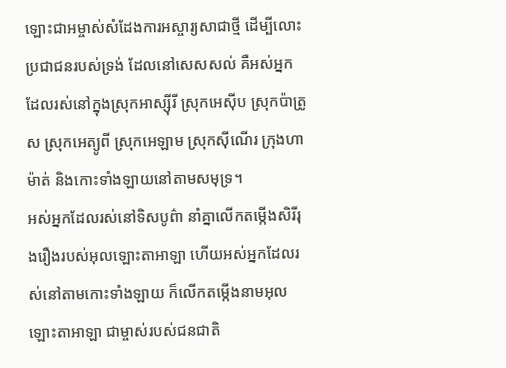ឡោះជាអម្ចាស់សំដែងការអស្ចារ្យសាជាថ្មី ដើម្បីលោះប្រជាជនរបស់ទ្រង់ ដែលនៅសេសសល់ គឺអស់អ្នកដែលរស់នៅក្នុងស្រុកអាស្ស៊ីរី ស្រុកអេស៊ីប ស្រុកប៉ាត្រូស ស្រុកអេត្យូពី ស្រុកអេឡាម ស្រុកស៊ីណើរ ក្រុងហាម៉ាត់ និងកោះទាំងឡាយនៅតាមសមុទ្រ។
អស់អ្នកដែលរស់នៅទិសបូព៌ា នាំគ្នាលើកតម្កើងសិរីរុងរឿងរបស់អុលឡោះតាអាឡា ហើយអស់អ្នកដែលរស់នៅតាមកោះទាំងឡាយ ក៏លើកតម្កើងនាមអុលឡោះតាអាឡា ជាម្ចាស់របស់ជនជាតិ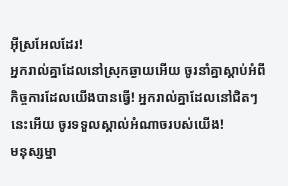អ៊ីស្រអែលដែរ!
អ្នករាល់គ្នាដែលនៅស្រុកឆ្ងាយអើយ ចូរនាំគ្នាស្ដាប់អំពីកិច្ចការដែលយើងបានធ្វើ! អ្នករាល់គ្នាដែលនៅជិតៗនេះអើយ ចូរទទួលស្គាល់អំណាចរបស់យើង!
មនុស្សម្នា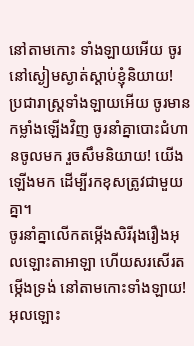នៅតាមកោះ ទាំងឡាយអើយ ចូរនៅស្ងៀមស្ងាត់ស្ដាប់ខ្ញុំនិយាយ! ប្រជារាស្ត្រទាំងឡាយអើយ ចូរមានកម្លាំងឡើងវិញ ចូរនាំគ្នាបោះជំហានចូលមក រួចសឹមនិយាយ! យើងឡើងមក ដើម្បីរកខុសត្រូវជាមួយគ្នា។
ចូរនាំគ្នាលើកតម្កើងសិរីរុងរឿងអុលឡោះតាអាឡា ហើយសរសើរតម្កើងទ្រង់ នៅតាមកោះទាំងឡាយ!
អុលឡោះ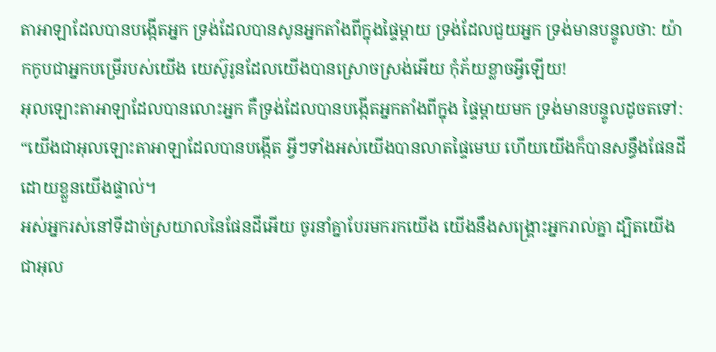តាអាឡាដែលបានបង្កើតអ្នក ទ្រង់ដែលបានសូនអ្នកតាំងពីក្នុងផ្ទៃម្ដាយ ទ្រង់ដែលជួយអ្នក ទ្រង់មានបន្ទូលថា: យ៉ាកកូបជាអ្នកបម្រើរបស់យើង យេស៊ូរូនដែលយើងបានស្រោចស្រង់អើយ កុំភ័យខ្លាចអ្វីឡើយ!
អុលឡោះតាអាឡាដែលបានលោះអ្នក គឺទ្រង់ដែលបានបង្កើតអ្នកតាំងពីក្នុង ផ្ទៃម្ដាយមក ទ្រង់មានបន្ទូលដូចតទៅ: “យើងជាអុលឡោះតាអាឡាដែលបានបង្កើត អ្វីៗទាំងអស់យើងបានលាតផ្ទៃមេឃ ហើយយើងក៏បានសន្ធឹងផែនដី ដោយខ្លួនយើងផ្ទាល់។
អស់អ្នករស់នៅទីដាច់ស្រយាលនៃផែនដីអើយ ចូរនាំគ្នាបែរមករកយើង យើងនឹងសង្គ្រោះអ្នករាល់គ្នា ដ្បិតយើងជាអុល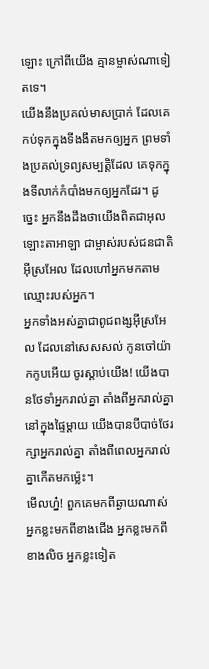ឡោះ ក្រៅពីយើង គ្មានម្ចាស់ណាទៀតទេ។
យើងនឹងប្រគល់មាសប្រាក់ ដែលគេកប់ទុកក្នុងទីងងឹតមកឲ្យអ្នក ព្រមទាំងប្រគល់ទ្រព្យសម្បត្តិដែល គេទុកក្នុងទីលាក់កំបាំងមកឲ្យអ្នកដែរ។ ដូច្នេះ អ្នកនឹងដឹងថាយើងពិតជាអុលឡោះតាអាឡា ជាម្ចាស់របស់ជនជាតិអ៊ីស្រអែល ដែលហៅអ្នកមកតាមឈ្មោះរបស់អ្នក។
អ្នកទាំងអស់គ្នាជាពូជពង្សអ៊ីស្រអែល ដែលនៅសេសសល់ កូនចៅយ៉ាកកូបអើយ ចូរស្ដាប់យើង! យើងបានថែទាំអ្នករាល់គ្នា តាំងពីអ្នករាល់គ្នានៅក្នុងផ្ទៃម្ដាយ យើងបានបីបាច់ថែរក្សាអ្នករាល់គ្នា តាំងពីពេលអ្នករាល់គ្នាកើតមកម៉្លេះ។
មើលហ្ន៎! ពួកគេមកពីឆ្ងាយណាស់ អ្នកខ្លះមកពីខាងជើង អ្នកខ្លះមកពីខាងលិច អ្នកខ្លះទៀត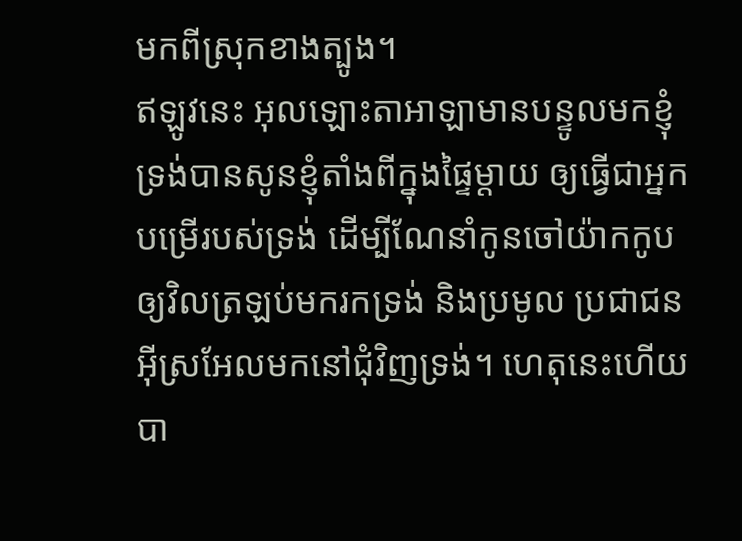មកពីស្រុកខាងត្បូង។
ឥឡូវនេះ អុលឡោះតាអាឡាមានបន្ទូលមកខ្ញុំ ទ្រង់បានសូនខ្ញុំតាំងពីក្នុងផ្ទៃម្ដាយ ឲ្យធ្វើជាអ្នកបម្រើរបស់ទ្រង់ ដើម្បីណែនាំកូនចៅយ៉ាកកូប ឲ្យវិលត្រឡប់មករកទ្រង់ និងប្រមូល ប្រជាជនអ៊ីស្រអែលមកនៅជុំវិញទ្រង់។ ហេតុនេះហើយបា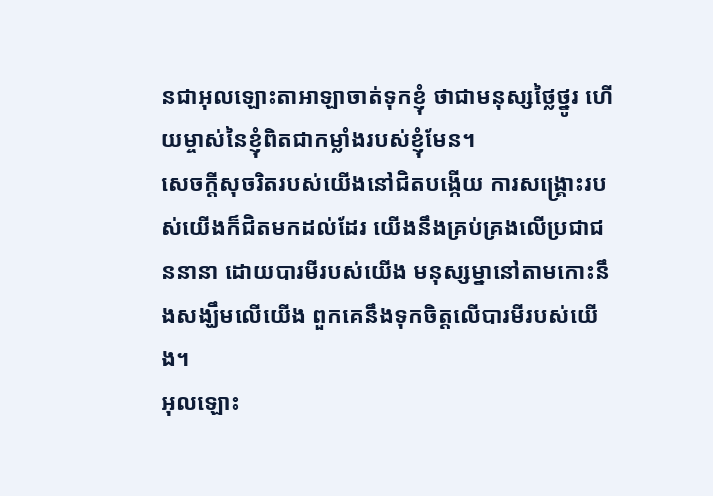នជាអុលឡោះតាអាឡាចាត់ទុកខ្ញុំ ថាជាមនុស្សថ្លៃថ្នូរ ហើយម្ចាស់នៃខ្ញុំពិតជាកម្លាំងរបស់ខ្ញុំមែន។
សេចក្ដីសុចរិតរបស់យើងនៅជិតបង្កើយ ការសង្គ្រោះរបស់យើងក៏ជិតមកដល់ដែរ យើងនឹងគ្រប់គ្រងលើប្រជាជននានា ដោយបារមីរបស់យើង មនុស្សម្នានៅតាមកោះនឹងសង្ឃឹមលើយើង ពួកគេនឹងទុកចិត្តលើបារមីរបស់យើង។
អុលឡោះ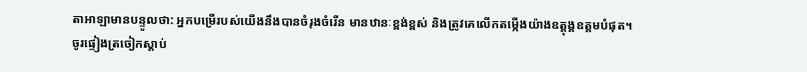តាអាឡាមានបន្ទូលថា: អ្នកបម្រើរបស់យើងនឹងបានចំរុងចំរើន មានឋានៈខ្ពង់ខ្ពស់ និងត្រូវគេលើកតម្កើងយ៉ាងឧត្ដុង្គឧត្ដមបំផុត។
ចូរផ្ទៀងត្រចៀកស្ដាប់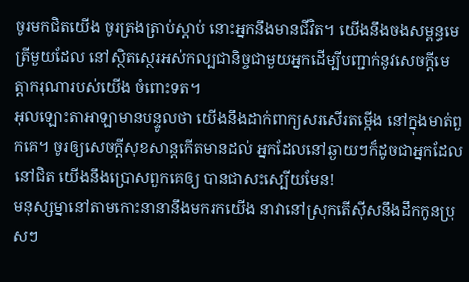ចូរមកជិតយើង ចូរត្រងត្រាប់ស្ដាប់ នោះអ្នកនឹងមានជីវិត។ យើងនឹងចងសម្ពន្ធមេត្រីមួយដែល នៅស្ថិតស្ថេរអស់កល្បជានិច្ចជាមួយអ្នកដើម្បីបញ្ជាក់នូវសេចក្ដីមេត្តាករុណារបស់យើង ចំពោះទត។
អុលឡោះតាអាឡាមានបន្ទូលថា យើងនឹងដាក់ពាក្យសរសើរតម្កើង នៅក្នុងមាត់ពួកគេ។ ចូរឲ្យសេចក្ដីសុខសាន្តកើតមានដល់ អ្នកដែលនៅឆ្ងាយៗក៏ដូចជាអ្នកដែលនៅជិត យើងនឹងប្រោសពួកគេឲ្យ បានជាសះស្បើយមែន!
មនុស្សម្នានៅតាមកោះនានានឹងមករកយើង នាវានៅស្រុកតើស៊ីសនឹងដឹកកូនប្រុសៗ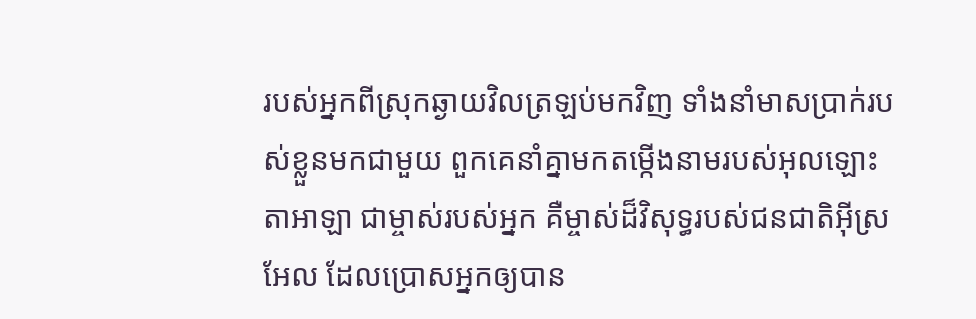របស់អ្នកពីស្រុកឆ្ងាយវិលត្រឡប់មកវិញ ទាំងនាំមាសប្រាក់របស់ខ្លួនមកជាមួយ ពួកគេនាំគ្នាមកតម្កើងនាមរបស់អុលឡោះតាអាឡា ជាម្ចាស់របស់អ្នក គឺម្ចាស់ដ៏វិសុទ្ធរបស់ជនជាតិអ៊ីស្រអែល ដែលប្រោសអ្នកឲ្យបាន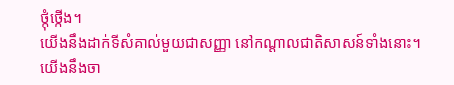ថ្កុំថ្កើង។
យើងនឹងដាក់ទីសំគាល់មួយជាសញ្ញា នៅកណ្ដាលជាតិសាសន៍ទាំងនោះ។ យើងនឹងចា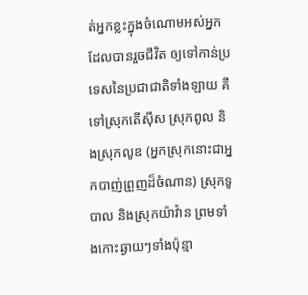ត់អ្នកខ្លះក្នុងចំណោមអស់អ្នកដែលបានរួចជីវិត ឲ្យទៅកាន់ប្រទេសនៃប្រជាជាតិទាំងឡាយ គឺទៅស្រុកតើស៊ីស ស្រុកពូល និងស្រុកលូឌ (អ្នកស្រុកនោះជាអ្នកបាញ់ព្រួញដ៏ចំណាន) ស្រុកទូបាល និងស្រុកយ៉ាវ៉ាន ព្រមទាំងកោះឆ្ងាយៗទាំងប៉ុន្មា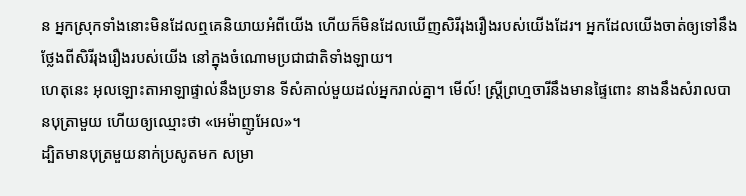ន អ្នកស្រុកទាំងនោះមិនដែលឮគេនិយាយអំពីយើង ហើយក៏មិនដែលឃើញសិរីរុងរឿងរបស់យើងដែរ។ អ្នកដែលយើងចាត់ឲ្យទៅនឹងថ្លែងពីសិរីរុងរឿងរបស់យើង នៅក្នុងចំណោមប្រជាជាតិទាំងឡាយ។
ហេតុនេះ អុលឡោះតាអាឡាផ្ទាល់នឹងប្រទាន ទីសំគាល់មួយដល់អ្នករាល់គ្នា។ មើល៍! ស្ត្រីព្រហ្មចារីនឹងមានផ្ទៃពោះ នាងនឹងសំរាលបានបុត្រាមួយ ហើយឲ្យឈ្មោះថា «អេម៉ាញូអែល»។
ដ្បិតមានបុត្រមួយនាក់ប្រសូតមក សម្រា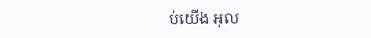ប់យើង អុល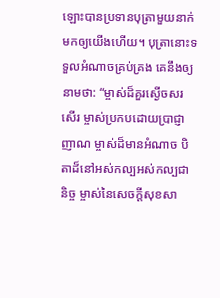ឡោះបានប្រទានបុត្រាមួយនាក់ មកឲ្យយើងហើយ។ បុត្រានោះទទួលអំណាចគ្រប់គ្រង គេនឹងឲ្យនាមថា: “ម្ចាស់ដ៏គួរស្ងើចសរសើរ ម្ចាស់ប្រកបដោយប្រាជ្ញាញាណ ម្ចាស់ដ៏មានអំណាច បិតាដ៏នៅអស់កល្បអស់កល្បជានិច្ច ម្ចាស់នៃសេចក្ដីសុខសា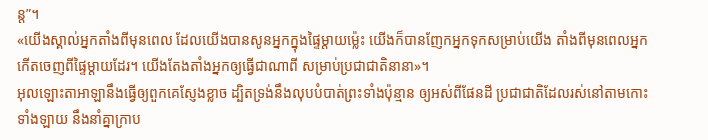ន្ត”។
«យើងស្គាល់អ្នកតាំងពីមុនពេល ដែលយើងបានសូនអ្នកក្នុងផ្ទៃម្ដាយម៉្លេះ យើងក៏បានញែកអ្នកទុកសម្រាប់យើង តាំងពីមុនពេលអ្នកកើតចេញពីផ្ទៃម្ដាយដែរ។ យើងតែងតាំងអ្នកឲ្យធ្វើជាណាពី សម្រាប់ប្រជាជាតិនានា»។
អុលឡោះតាអាឡានឹងធ្វើឲ្យពួកគេស្ញែងខ្លាច ដ្បិតទ្រង់នឹងលុបបំបាត់ព្រះទាំងប៉ុន្មាន ឲ្យអស់ពីផែនដី ប្រជាជាតិដែលរស់នៅតាមកោះទាំងឡាយ នឹងនាំគ្នាក្រាប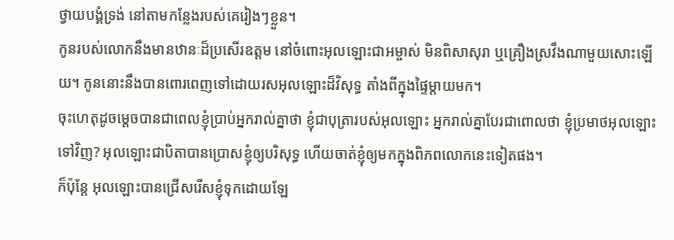ថ្វាយបង្គំទ្រង់ នៅតាមកន្លែងរបស់គេរៀងៗខ្លួន។
កូនរបស់លោកនឹងមានឋានៈដ៏ប្រសើរឧត្ដម នៅចំពោះអុលឡោះជាអម្ចាស់ មិនពិសាសុរា ឬគ្រឿងស្រវឹងណាមួយសោះឡើយ។ កូននោះនឹងបានពោរពេញទៅដោយរសអុលឡោះដ៏វិសុទ្ធ តាំងពីក្នុងផ្ទៃម្ដាយមក។
ចុះហេតុដូចម្ដេចបានជាពេលខ្ញុំប្រាប់អ្នករាល់គ្នាថា ខ្ញុំជាបុត្រារបស់អុលឡោះ អ្នករាល់គ្នាបែរជាពោលថា ខ្ញុំប្រមាថអុលឡោះទៅវិញ? អុលឡោះជាបិតាបានប្រោសខ្ញុំឲ្យបរិសុទ្ធ ហើយចាត់ខ្ញុំឲ្យមកក្នុងពិភពលោកនេះទៀតផង។
ក៏ប៉ុន្ដែ អុលឡោះបានជ្រើសរើសខ្ញុំទុកដោយឡែ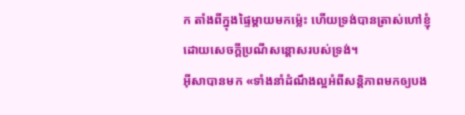ក តាំងពីក្នុងផ្ទៃម្ដាយមកម៉្លេះ ហើយទ្រង់បានត្រាស់ហៅខ្ញុំ ដោយសេចក្តីប្រណីសន្តោសរបស់ទ្រង់។
អ៊ីសាបានមក «ទាំងនាំដំណឹងល្អអំពីសន្ដិភាពមកឲ្យបង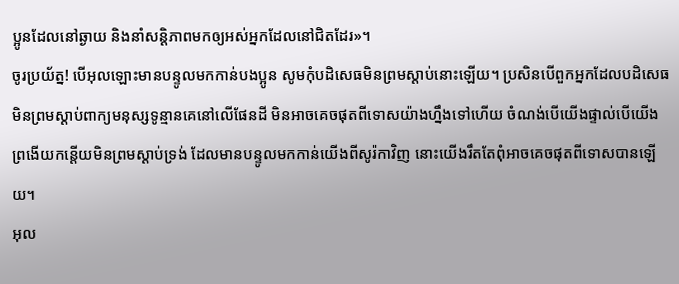ប្អូនដែលនៅឆ្ងាយ និងនាំសន្ដិភាពមកឲ្យអស់អ្នកដែលនៅជិតដែរ»។
ចូរប្រយ័ត្ន! បើអុលឡោះមានបន្ទូលមកកាន់បងប្អូន សូមកុំបដិសេធមិនព្រមស្ដាប់នោះឡើយ។ ប្រសិនបើពួកអ្នកដែលបដិសេធមិនព្រមស្ដាប់ពាក្យមនុស្សទូន្មានគេនៅលើផែនដី មិនអាចគេចផុតពីទោសយ៉ាងហ្នឹងទៅហើយ ចំណង់បើយើងផ្ទាល់បើយើងព្រងើយកន្តើយមិនព្រមស្ដាប់ទ្រង់ ដែលមានបន្ទូលមកកាន់យើងពីសូរ៉កាវិញ នោះយើងរឹតតែពុំអាចគេចផុតពីទោសបានឡើយ។
អុល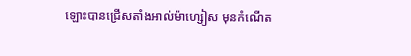ឡោះបានជ្រើសតាំងអាល់ម៉ាហ្សៀស មុនកំណើត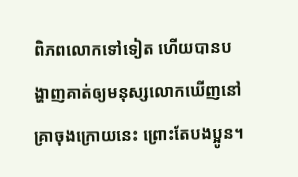ពិភពលោកទៅទៀត ហើយបានបង្ហាញគាត់ឲ្យមនុស្សលោកឃើញនៅគ្រាចុងក្រោយនេះ ព្រោះតែបងប្អូន។